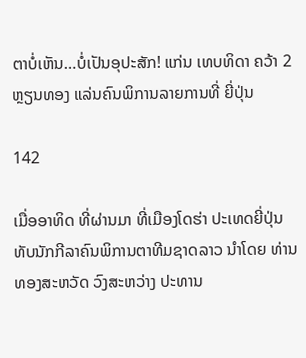ຕາບໍ່ເຫັນ…ບໍ່ເປັນອຸປະສັກ! ແກ່ນ ເທບທິດາ ຄວ້າ 2 ຫຼຽນທອງ ແລ່ນຄົນພິການລາຍການທີ່ ຍີ່ປຸ່ນ

142

ເມື່ອອາທິດ ທີ່ຜ່ານມາ ທີ່ເມືອງໂດຮ່າ ປະເທດຍີ່ປຸ່ນ ທັບນັກກີລາຄົນພິການຕາທີມຊາດລາວ ນໍາໂດຍ ທ່ານ ທອງສະຫວັດ ວົງສະຫວ່າງ ປະທານ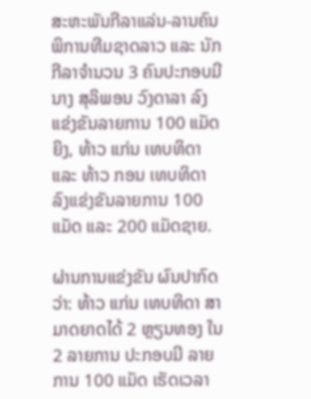ສະຫະພັນກີລາແລ່ນ-ລານຄົນພິການທີມຊາດລາວ ແລະ ນັກກີລາຈຳນວນ 3 ຄົນປະກອບມີ ນາງ ສຸລິພອນ ວົງດາລາ ລົງແຂ່ງຂັນລາຍການ 100 ແມັດຍິງ, ທ້າວ ແກ່ນ ເທບທິດາ ແລະ ທ້າວ ກອນ ເທບທິດາ ລົງແຂ່ງຂັນລາຍການ 100 ແມັດ ແລະ 200 ແມັດຊາຍ.

ຜ່ານການແຂ່ງຂັນ ຜົນປາກົດວ່າ: ທ້າວ ແກ່ນ ເທບທິດາ ສາມາດຍາດໄດ້ 2 ຫຼຽນທອງ ໃນ 2 ລາຍການ ປະກອບມີ ລາຍການ 100 ແມັດ ເຮັດເວລາ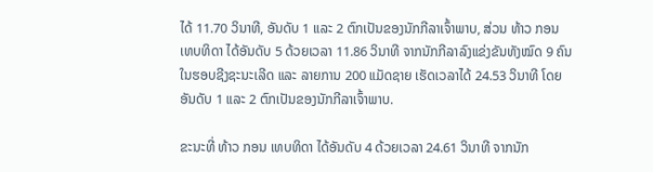ໄດ້ 11.70 ວິນາທີ, ອັນດັບ 1 ແລະ 2 ຕົກເປັນຂອງນັກກີລາເຈົ້າພາບ, ສ່ວນ ທ້າວ ກອນ ເທບທິດາ ໄດ້ອັນດັບ 5 ດ້ວຍເວລາ 11.86 ວິນາທີ ຈາກນັກກີລາລົງແຂ່ງຂັນທັງໝົດ 9 ຄົນ ໃນຮອບຊີງຊະນະເລີດ ແລະ ລາຍການ 200 ແມັດຊາຍ ເຮັດເວລາໄດ້ 24.53 ວິນາທີ ໂດຍອັນດັບ 1 ແລະ 2 ຕົກເປັນຂອງນັກກີລາເຈົ້າພາບ.

ຂະນະທີ່ ທ້າວ ກອນ ເທບທິດາ ໄດ້ອັນດັບ 4 ດ້ວຍເວລາ 24.61 ວິນາທີ ຈາກນັກ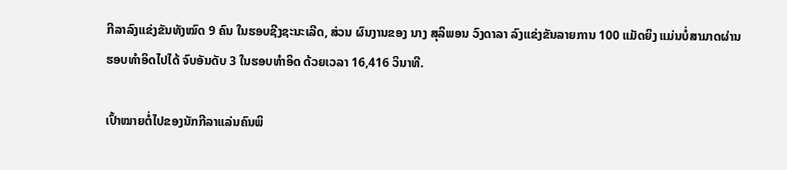ກີລາລົງແຂ່ງຂັນທັງໝົດ 9 ຄົນ ໃນຮອບຊີງຊະນະເລີດ, ສ່ວນ ຜົນງານຂອງ ນາງ ສຸລິພອນ ວົງດາລາ ລົງແຂ່ງຂັນລາຍການ 100 ແມັດຍິງ ແມ່ນບໍ່ສາມາດຜ່ານຮອບທໍາອິດໄປໄດ້ ຈົບອັນດັບ 3 ໃນຮອບທໍາອິດ ດ້ວຍເວລາ 16,416 ວິນາທີ.

ເປົ້າໝາຍຕໍ່ໄປຂອງນັກກີລາແລ່ນຄົນພິ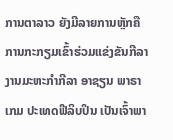ການຕາລາວ ຍັງມີລາຍການຫຼັກຄື ການກະກຽມເຂົ້າຮ່ວມແຂ່ງຂັນກີລາງານມະຫະກຳກີລາ ອາຊຽນ ພາຣາເກມ ປະເທດຟີລິບປິນ ເປັນເຈົ້າພາ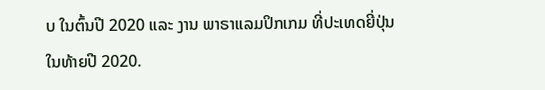ບ ໃນຕົ້ນປີ 2020 ແລະ ງານ ພາຣາແລມປິກເກມ ທີ່ປະເທດຍີ່ປຸ່ນ ໃນທ້າຍປີ 2020.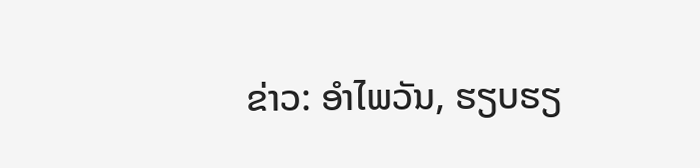ຂ່າວ: ອໍາໄພວັນ, ຮຽບຮຽ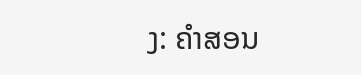ງ: ຄໍາສອນ